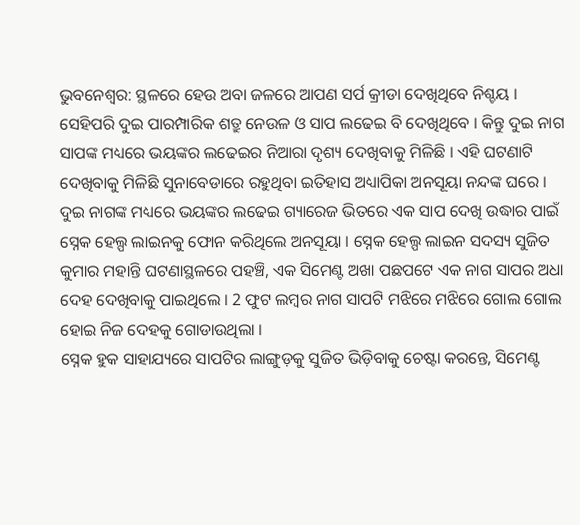ଭୁବନେଶ୍ବର: ସ୍ଥଳରେ ହେଉ ଅବା ଜଳରେ ଆପଣ ସର୍ପ କ୍ରୀଡା ଦେଖିଥିବେ ନିଶ୍ଚୟ । ସେହିପରି ଦୁଇ ପାରମ୍ପାରିକ ଶତ୍ରୁ ନେଉଳ ଓ ସାପ ଲଢେଇ ବି ଦେଖିଥିବେ । କିନ୍ତୁ ଦୁଇ ନାଗ ସାପଙ୍କ ମଧ୍ୟରେ ଭୟଙ୍କର ଲଢେଇର ନିଆରା ଦୃଶ୍ୟ ଦେଖିବାକୁ ମିଳିଛି । ଏହି ଘଟଣାଟି ଦେଖିବାକୁ ମିଳିଛି ସୁନାବେଡାରେ ରହୁଥିବା ଇତିହାସ ଅଧ୍ୟାପିକା ଅନସୂୟା ନନ୍ଦଙ୍କ ଘରେ ।
ଦୁଇ ନାଗଙ୍କ ମଧ୍ୟରେ ଭୟଙ୍କର ଲଢେଇ ଗ୍ୟାରେଜ ଭିତରେ ଏକ ସାପ ଦେଖି ଉଦ୍ଧାର ପାଇଁ ସ୍ନେକ ହେଲ୍ପ ଲାଇନକୁ ଫୋନ କରିଥିଲେ ଅନସୂୟା । ସ୍ନେକ ହେଲ୍ପ ଲାଇନ ସଦସ୍ୟ ସୁଜିତ କୁମାର ମହାନ୍ତି ଘଟଣାସ୍ଥଳରେ ପହଞ୍ଚି, ଏକ ସିମେଣ୍ଟ ଅଖା ପଛପଟେ ଏକ ନାଗ ସାପର ଅଧା ଦେହ ଦେଖିବାକୁ ପାଇଥିଲେ । 2 ଫୁଟ ଲମ୍ବର ନାଗ ସାପଟି ମଝିରେ ମଝିରେ ଗୋଲ ଗୋଲ ହୋଇ ନିଜ ଦେହକୁ ଗୋଡାଉଥିଲା ।
ସ୍ନେକ ହୁକ ସାହାଯ୍ୟରେ ସାପଟିର ଲାଙ୍ଗୁଡ଼କୁ ସୁଜିତ ଭିଡ଼ିବାକୁ ଚେଷ୍ଟା କରନ୍ତେ, ସିମେଣ୍ଟ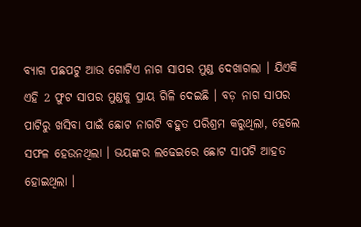ବ୍ୟାଗ ପଛପଟୁ ଆଉ ଗୋଟିଏ ନାଗ ସାପର ମୁଣ୍ଡ ଦେଖାଗଲା । ଯିଏକି ଏହି 2 ଫୁଟ ସାପର ମୁଣ୍ଡକୁ ପ୍ରାୟ ଗିଳି ଦେଇଛି । ବଡ଼ ନାଗ ସାପର ପାଟିରୁ ଖସିବା ପାଇଁ ଛୋଟ ନାଗଟି ବହୁତ ପରିଶ୍ରମ କରୁଥିଲା, ହେଲେ ସଫଳ ହେଉନଥିଲା । ଭୟଙ୍କର ଲଢେଇରେ ଛୋଟ ସାପଟି ଆହତ ହୋଇଥିଲା ।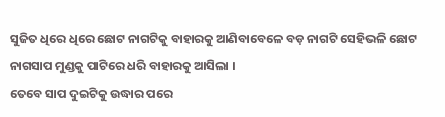ସୁଜିତ ଧିରେ ଧିରେ ଛୋଟ ନାଗଟିକୁ ବାହାରକୁ ଆଣିବାବେଳେ ବଡ଼ ନାଗଟି ସେହିଭଳି ଛୋଟ ନାଗସାପ ମୁଣ୍ଡକୁ ପାଟିରେ ଧରି ବାହାରକୁ ଆସିଲା ।
ତେବେ ସାପ ଦୁଇଟିକୁ ଉଦ୍ଧାର ପରେ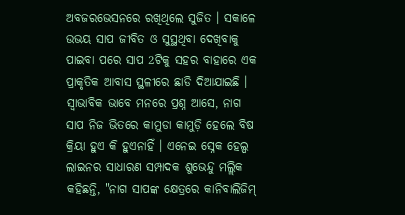ଅବଜରଭେସନରେ ରଖିଥିଲେ ସୁଜିତ । ସକାଳେ ଉଭୟ ସାପ ଜୀବିତ ଓ ସୁସ୍ଥଥିବା ଦେଖିବାକୁ ପାଇବା ପରେ ସାପ 2ଟିକୁ ସହର ବାହାରେ ଏକ ପ୍ରାକୃତିକ ଆବାସ ସ୍ଥଳୀରେ ଛାଡି ଦିଆଯାଇଛି ।
ସ୍ୱାଭାବିକ ଭାବେ ମନରେ ପ୍ରଶ୍ନ ଆସେ, ନାଗ ସାପ ନିଜ ଭିତରେ କାମୁଡା କାମୁଡ଼ି ହେଲେ ବିଷ କ୍ରିୟା ହୁଏ କି ହୁଏନାହିଁ । ଏନେଇ ସ୍ନେକ ହେଲ୍ପ ଲାଇନର ସାଧାରଣ ସମ୍ପାଦକ ଶୁଭେନ୍ଦୁ ମଲ୍ଲିକ କହିଛନ୍ତି, "ନାଗ ସାପଙ୍କ କ୍ଷେତ୍ରରେ କାନିବାଲିଜିମ୍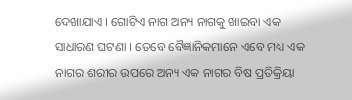ଦେଖାଯାଏ । ଗୋଟିଏ ନାଗ ଅନ୍ୟ ନାଗକୁ ଖାଇବା ଏକ ସାଧାରଣ ଘଟଣା । ତେବେ ବୈଜ୍ଞାନିକମାନେ ଏବେ ମଧ୍ୟ ଏକ ନାଗର ଶରୀର ଉପରେ ଅନ୍ୟ ଏକ ନାଗର ବିଷ ପ୍ରତିକ୍ରିୟା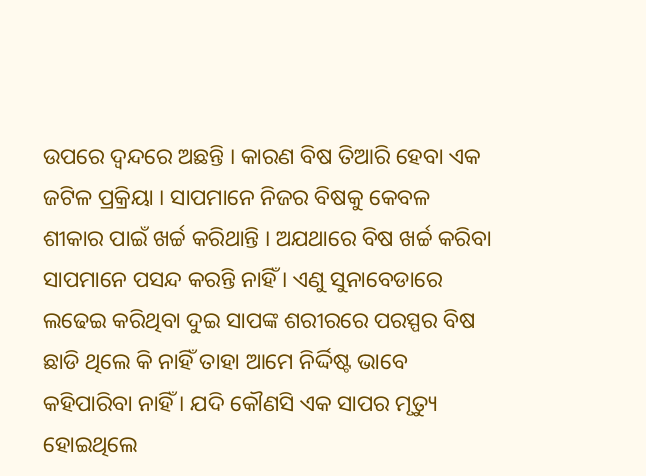ଉପରେ ଦ୍ଵନ୍ଦରେ ଅଛନ୍ତି । କାରଣ ବିଷ ତିଆରି ହେବା ଏକ ଜଟିଳ ପ୍ରକ୍ରିୟା । ସାପମାନେ ନିଜର ବିଷକୁ କେବଳ ଶୀକାର ପାଇଁ ଖର୍ଚ୍ଚ କରିଥାନ୍ତି । ଅଯଥାରେ ବିଷ ଖର୍ଚ୍ଚ କରିବା ସାପମାନେ ପସନ୍ଦ କରନ୍ତି ନାହିଁ । ଏଣୁ ସୁନାବେଡାରେ ଲଢେଇ କରିଥିବା ଦୁଇ ସାପଙ୍କ ଶରୀରରେ ପରସ୍ପର ବିଷ ଛାଡି ଥିଲେ କି ନାହିଁ ତାହା ଆମେ ନିର୍ଦ୍ଦିଷ୍ଟ ଭାବେ କହିପାରିବା ନାହିଁ । ଯଦି କୌଣସି ଏକ ସାପର ମୃତ୍ୟୁ ହୋଇଥିଲେ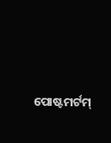ପୋଷ୍ଟମର୍ଟମ୍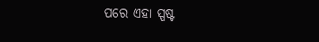ପରେ ଏହା ସ୍ପଷ୍ଟ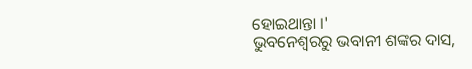ହୋଇଥାନ୍ତା ।'
ଭୁବନେଶ୍ବରରୁ ଭବାନୀ ଶଙ୍କର ଦାସ,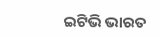ଇଟିଭି ଭାରତ